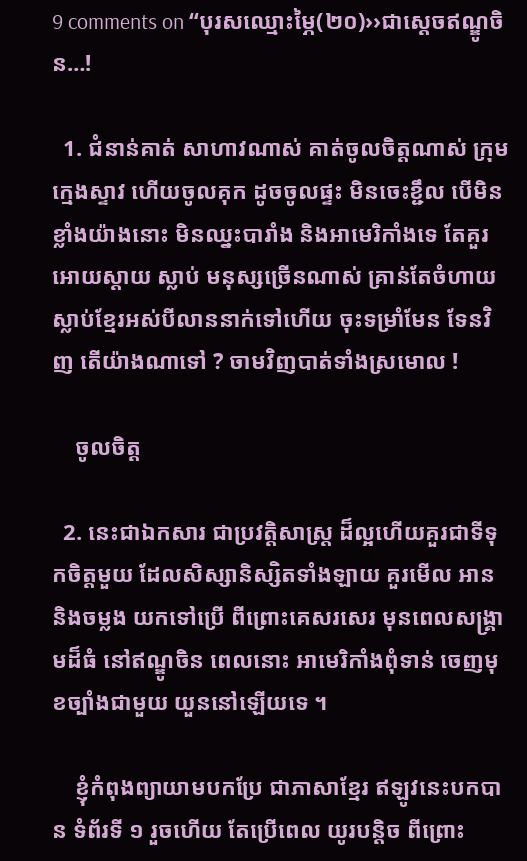9 comments on “បុរសឈ្មោះម្ភៃ(២០)››ជាស្តេចឥណ្ឌូចិន…!

  1. ជំនាន់គាត់ សាហាវណាស់ គាត់ចូលចិត្តណាស់ ក្រុមក្មេងស្ទាវ ហើយចូលគុក ដូចចូលផ្ទះ មិនចេះខ្ជឹល បើមិនខ្លាំងយ៉ាងនោះ មិនឈ្នះបារាំង និងអាមេរិកាំងទេ តែគួរអោយស្តាយ ស្លាប់ មនុស្សច្រើនណាស់ គ្រាន់តែចំហាយ ស្លាប់ខ្មែរអស់បីលាននាក់ទៅហើយ ចុះទម្រាំមែន ទែនវិញ តើយ៉ាងណាទៅ ? ចាមវិញបាត់ទាំងស្រមោល !

    ចូលចិត្ត

  2. នេះជាឯកសារ ជាប្រវត្តិសាស្រ្ត ដ៏ល្អហើយគួរជាទីទុកចិត្តមួយ ដែលសិស្សានិស្សិតទាំងឡាយ គួរមើល អាន និងចម្លង យកទៅប្រើ ពីព្រោះគេសរសេរ មុនពេលសង្គ្រាមដ៏ធំ នៅឥណ្ឌូចិន ពេលនោះ អាមេរិកាំងពុំទាន់ ចេញមុខច្បាំងជាមួយ យួននៅឡើយទេ ។

    ខ្ញុំកំពុងព្យាយាមបកប្រែ ជាភាសាខ្មែរ ឥឡូវនេះបកបាន ទំព័រទី ១ រួចហើយ តែប្រើពេល យូរបន្តិច ពីព្រោះ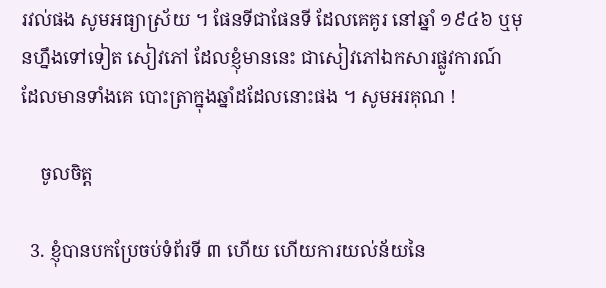រវល់ផង សូមអធ្យាស្រ័យ ។ ផែនទីជាផែនទី ដែលគេគូរ នៅឆ្នាំ ១៩៤៦ ឬមុនហ្នឹងទៅទៀត សៀវភៅ ដែលខ្ញុំមាននេះ ជាសៀវភៅឯកសារផ្លូវការណ៍ ដែលមានទាំងគេ បោះត្រាក្នុងឆ្នាំដដែលនោះផង ។ សូមអរគុណ !

    ចូលចិត្ត

  3. ខ្ញុំបានបកប្រែចប់ទំព័រទី ៣ ហើយ ហើយការយល់ន័យនៃ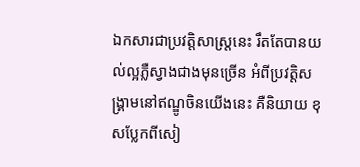ឯកសារជាប្រវត្តិសាស្រ្តនេះ រឹតតែបានយល់ល្អភ្លឺស្វាងជាងមុនច្រើន អំពីប្រវត្តិសង្គ្រាមនៅឥណ្ឌូចិនយើងនេះ គឺនិយាយ ខុសប្លែកពីសៀ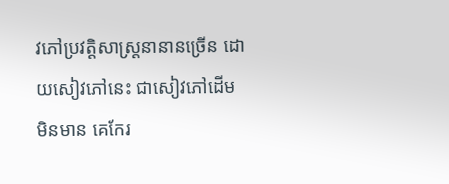វភៅប្រវត្តិសាស្រ្តនានានច្រើន ដោយសៀវភៅនេះ ជាសៀវភៅដើម មិនមាន គេកែរ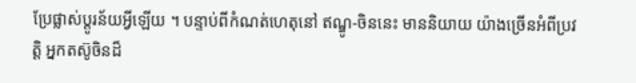ប្រែផ្លាស់ប្តូរន័យអ្វីឡើយ ។ បន្ទាប់ពីកំណត់ហេតុនៅ ឥណ្ឌូ-ចិននេះ មាននិយាយ យ៉ាងច្រើនអំពីប្រវត្តិ អ្នកតស៊ូចិនដ៏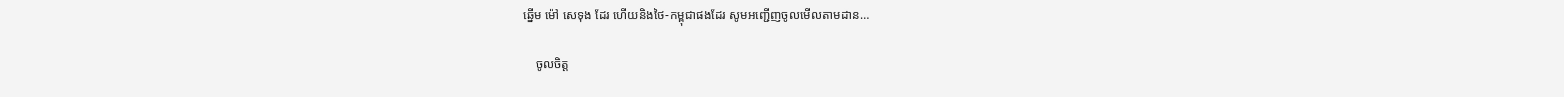ឆ្នើម ម៉ៅ សេទុង ដែរ ហើយនិងថៃ-កម្ពុជាផងដែរ សូមអញ្ជើញចូលមើលតាមដាន…

    ចូលចិត្ត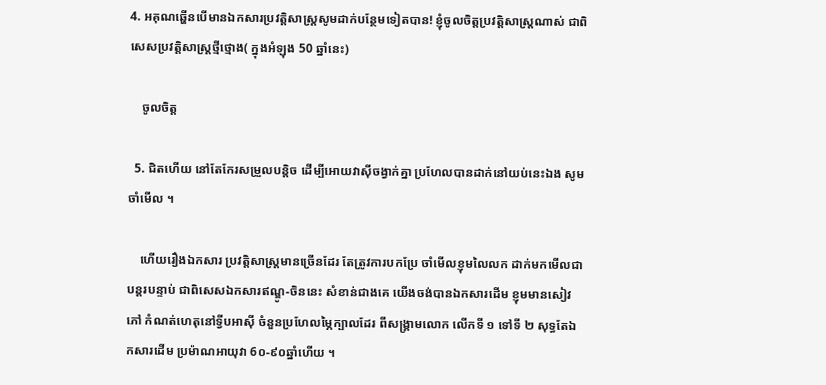4. អគុណឆ្ហើនបើមានឯកសារប្រវត្តិសាស្រ្តសូមដាក់បន្ថែមទៀតបាន! ខ្ញុំចូលចិត្តប្រវត្តិសាស្រ្តណាស់ ជាពិសេសប្រវត្តិសាស្រ្តថ្មីថ្មោង( ក្នុងអំឡុង 50 ឆ្នាំនេះ)

    ចូលចិត្ត

  5. ជិតហើយ នៅតែកែរសម្រួលបន្តិច ដើម្បីអោយវាស៊ីចង្វាក់គ្នា ប្រហែលបានដាក់នៅយប់នេះឯង សូមចាំមើល ។

    ហើយរឿងឯកសារ ប្រវត្តិសាស្រ្តមានច្រើនដែរ តែត្រូវការបកប្រែ ចាំមើលខ្ញុមលៃលក ដាក់មកមើលជាបន្តរបន្ទាប់ ជាពិសេសឯកសារឥណ្ឌូ-ចិននេះ សំខាន់ជាងគេ យើងចង់បានឯកសារដើម ខ្ញុមមានសៀវភៅ កំណត់ហេតុនៅទ្វីបអាស៊ី ចំនួនប្រហែលម្ភៃក្បាលដែរ ពីសង្គ្រាមលោក លើកទី ១ ទៅទី ២ សុទ្ធតែឯកសារដើម ប្រម៉ាណអាយុវា 6០-៩០ឆ្នាំហើយ ។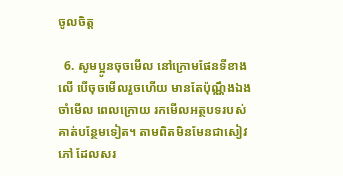ចូលចិត្ត

  6. សូមប្អូនចុចមើល នៅក្រោមផែនទីខាងលើ បើចុចមើលរួចហើយ មានតែប៉ុណ្ណឹងឯង ចាំមើល ពេលក្រោយ រកមើលអត្ថបទរបស់គាត់បន្ថែមទៀត។ តាមពិតមិនមែនជាសៀវភៅ ដែលសរ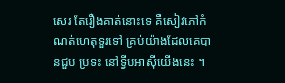សេរ តែរឿងគាត់នោះទេ គឺសៀវភៅកំណត់ហេតុទួរទៅ គ្រប់យ៉ាងដែលគេបានជួប ប្រទះ នៅទ្វីបអាស៊ីយើងនេះ ។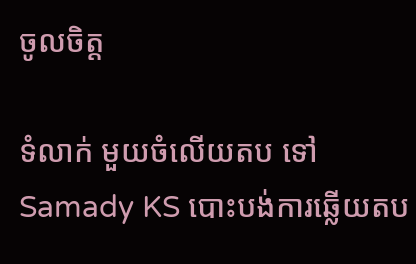ចូលចិត្ត

ទំលាក់ មួយចំលើយតប ទៅ Samady KS បោះបង់ការឆ្លើយតប